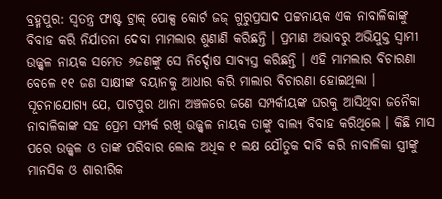ବ୍ରହ୍ମପୁର: ସ୍ୱତନ୍ତ୍ର ଫାଷ୍ଟ ଟ୍ରାକ୍ ପୋକ୍ସ କୋର୍ଟ ଜଜ୍ ଗୁରୁପ୍ରସାଦ ପଟ୍ଟନାୟକ ଏକ ନାବାଳିକାଙ୍କୁ ବିବାହ କରି ନିର୍ଯାତନା ଦେବା ମାମଲାର ଶୁଣାଣି କରିଛନ୍ତି । ପ୍ରମାଣ ଅଭାବରୁ ଅଭିଯୁକ୍ତ ସ୍ୱାମୀ ଉଜ୍ଜ୍ୱଳ ନାୟକ ସମେତ ୬ଜଣଙ୍କୁ ସେ ନିର୍ଦ୍ଦୋଷ ସାବ୍ୟସ୍ତ କରିଛନ୍ତି । ଏହି ମାମଲାର ବିଚାରଣା ବେଳେ ୧୧ ଜଣ ସାକ୍ଷୀଙ୍କ ବୟାନକୁ ଆଧାର କରି ମାଲାର ବିଚାରଣା ହୋଇଥିଲା । ସୂଚନାଯୋଗ୍ୟ ଯେ, ପାଟପୁର ଥାନା ଅଞ୍ଚଳରେ ଜଣେ ସମ୍ପର୍କୀୟଙ୍କ ଘରକୁ ଆସିଥିବା ଜନୈକା ନାବାଳିକାଙ୍କ ସହ ପ୍ରେମ ସମ୍ପର୍କ ରଖି ଉଜ୍ଜ୍ୱଳ ନାୟକ ତାଙ୍କୁ ବାଲ୍ୟ ବିବାହ କରିଥିଲେ । କିଛି ମାସ ପରେ ଉଜ୍ଜ୍ୱଳ ଓ ତାଙ୍କ ପରିବାର ଲୋକ ଅଧିକ ୧ ଲକ୍ଷ ଯୌତୁକ ଦାବି କରି ନାବାଳିକା ସ୍ତ୍ରୀଙ୍କୁ ମାନସିକ ଓ ଶାରୀରିକ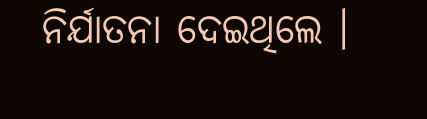ନିର୍ଯାତନା ଦେଇଥିଲେ ।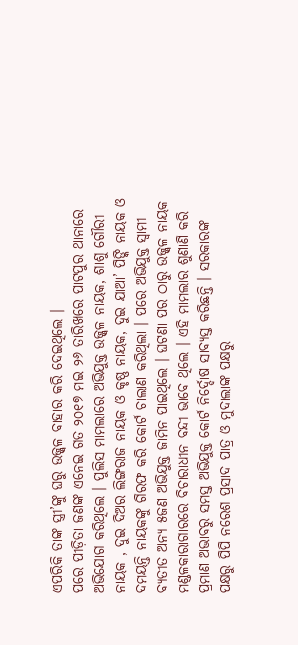ଏପରିକି ତାଙ୍କ ସ୍ତ୍ରୀ’ଙ୍କୁ ଘରୁ ଉଜ୍ଜ୍ୱଳ ବାହାର କରି ଦେଇଥିଲେ ।
ପରେ ପୀଡ଼ିତା ଜଣଙ୍କ ଏନେଇ ଗତ ୨୦୧୭ ମଇ ୨୬ ତାରିଖରେ ପାଟପୁର ଥାନାରେ ଅଭିଯୋଗ କରିଥିଲେ । ପୁଲିସ ମାମଲାରେ ଅଭିଯୁକ୍ତ ଉଜ୍ଜ୍ୱଳ ନାୟକ, ଶାଶୁ ଗୌରୀ ନାୟକ , ଦୁଇ ଦିଅର ଲିଙ୍ଗରାଜ ନାୟକ ଓ କୃଷ୍ଣ ନାୟକ, ଦୁଇ ଯାଆ’ ପିଙ୍କି ନାୟକ ଓ ଦମୟନ୍ତି ନାୟକଙ୍କୁ ଗିରଫ କରି କୋର୍ଟ ଚାଲାଣ କରିଥିଲା । ପରେ ଅଭିଯୁକ୍ତ ସ୍ୱାମୀ ବ୍ୟତୀତ ଅନ୍ୟ ୫ଜଣ ଅଭିଯୁକ୍ତ ଜାମିନ ପାଇଥିଲେ । ଘଟଣା ପର ଠାରୁ ଉଜ୍ଜ୍ୱଳ ନାୟକ ମଣ୍ଡଳକାରାଗାରରେ ବିଚାରାଧୀନ ବନ୍ଦୀ ଭାବେ ଥିଲେ । ଏହି ମାମଲାର ଶୁଣାଣି କରି ପ୍ରମାଣ ଅଭାବରୁ ସମସ୍ତ ଅଭିଯୁକ୍ତ କୋର୍ଟ ନିର୍ଦ୍ଦୋଷ ସାବ୍ୟସ୍ତ କରିଛନ୍ତି । ସରକାରଙ୍କ ପକ୍ଷରୁ ପିପି ନରେଶ ପ୍ରସାଦ ପାତ୍ର ଓ ମୁଦାଲାଙ୍କ ପକ୍ଷରୁ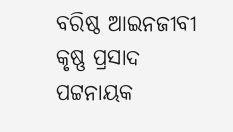ବରିଷ୍ଠ ଆଇନଜୀବୀ କୃଷ୍ଣ ପ୍ରସାଦ ପଟ୍ଟନାୟକ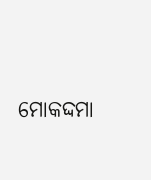ମୋକଦ୍ଦମା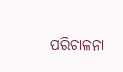ପରିଚାଳନା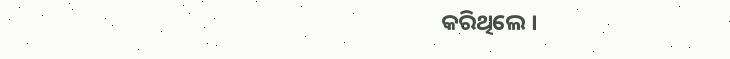କରିଥିଲେ ।